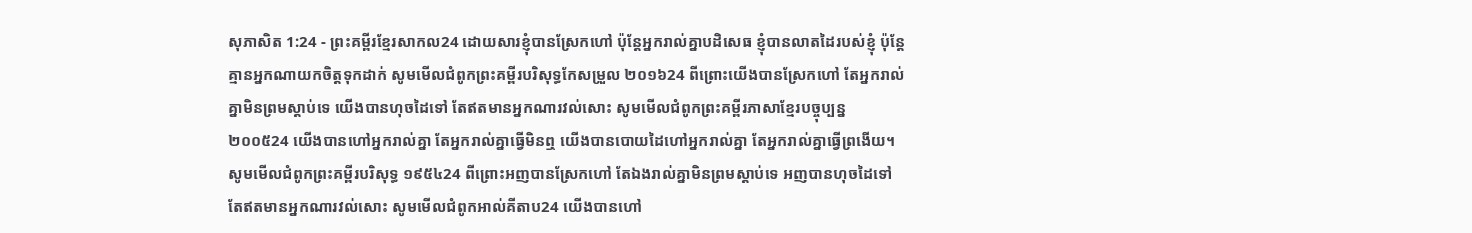សុភាសិត 1:24 - ព្រះគម្ពីរខ្មែរសាកល24 ដោយសារខ្ញុំបានស្រែកហៅ ប៉ុន្តែអ្នករាល់គ្នាបដិសេធ ខ្ញុំបានលាតដៃរបស់ខ្ញុំ ប៉ុន្តែគ្មានអ្នកណាយកចិត្តទុកដាក់ សូមមើលជំពូកព្រះគម្ពីរបរិសុទ្ធកែសម្រួល ២០១៦24 ពីព្រោះយើងបានស្រែកហៅ តែអ្នករាល់គ្នាមិនព្រមស្តាប់ទេ យើងបានហុចដៃទៅ តែឥតមានអ្នកណារវល់សោះ សូមមើលជំពូកព្រះគម្ពីរភាសាខ្មែរបច្ចុប្បន្ន ២០០៥24 យើងបានហៅអ្នករាល់គ្នា តែអ្នករាល់គ្នាធ្វើមិនឮ យើងបានបោយដៃហៅអ្នករាល់គ្នា តែអ្នករាល់គ្នាធ្វើព្រងើយ។ សូមមើលជំពូកព្រះគម្ពីរបរិសុទ្ធ ១៩៥៤24 ពីព្រោះអញបានស្រែកហៅ តែឯងរាល់គ្នាមិនព្រមស្តាប់ទេ អញបានហុចដៃទៅ តែឥតមានអ្នកណារវល់សោះ សូមមើលជំពូកអាល់គីតាប24 យើងបានហៅ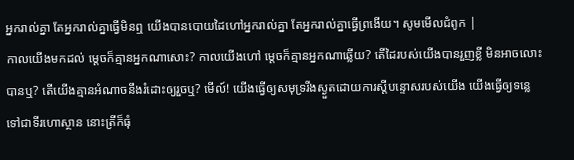អ្នករាល់គ្នា តែអ្នករាល់គ្នាធ្វើមិនឮ យើងបានបោយដៃហៅអ្នករាល់គ្នា តែអ្នករាល់គ្នាធ្វើព្រងើយ។ សូមមើលជំពូក |
កាលយើងមកដល់ ម្ដេចក៏គ្មានអ្នកណាសោះ? កាលយើងហៅ ម្ដេចក៏គ្មានអ្នកណាឆ្លើយ? តើដៃរបស់យើងបានរួញខ្លី មិនអាចលោះបានឬ? តើយើងគ្មានអំណាចនឹងរំដោះឲ្យរួចឬ? មើល៍! យើងធ្វើឲ្យសមុទ្ររីងស្ងួតដោយការស្ដីបន្ទោសរបស់យើង យើងធ្វើឲ្យទន្លេទៅជាទីរហោស្ថាន នោះត្រីក៏ធុំ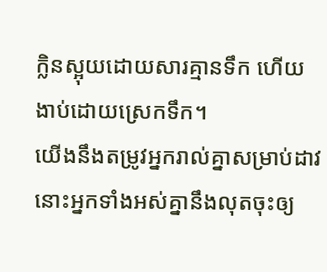ក្លិនស្អុយដោយសារគ្មានទឹក ហើយងាប់ដោយស្រេកទឹក។
យើងនឹងតម្រូវអ្នករាល់គ្នាសម្រាប់ដាវ នោះអ្នកទាំងអស់គ្នានឹងលុតចុះឲ្យ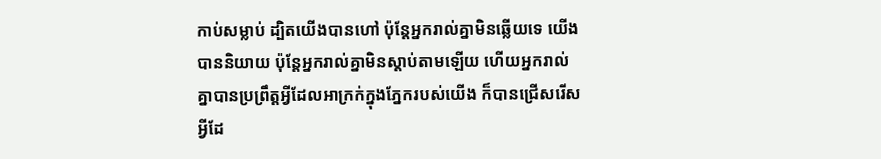កាប់សម្លាប់ ដ្បិតយើងបានហៅ ប៉ុន្តែអ្នករាល់គ្នាមិនឆ្លើយទេ យើងបាននិយាយ ប៉ុន្តែអ្នករាល់គ្នាមិនស្ដាប់តាមឡើយ ហើយអ្នករាល់គ្នាបានប្រព្រឹត្តអ្វីដែលអាក្រក់ក្នុងភ្នែករបស់យើង ក៏បានជ្រើសរើសអ្វីដែ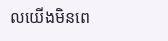លយើងមិនពេ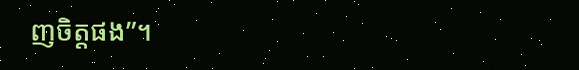ញចិត្តផង”។